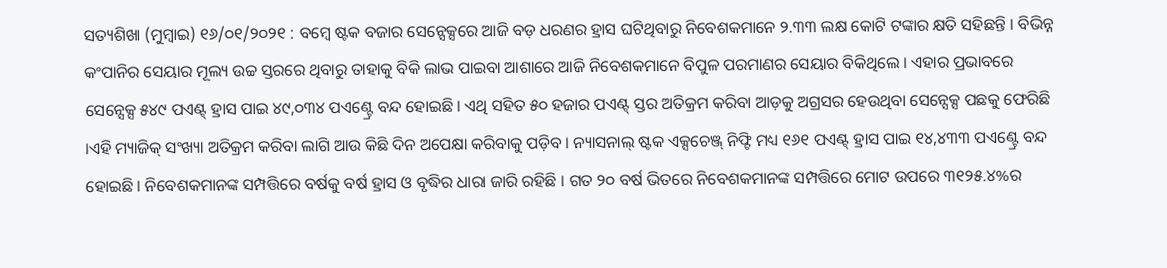ସତ୍ୟଶିଖା (ମୁମ୍ବାଇ) ୧୬/୦୧/୨୦୨୧ : ବମ୍ବେ ଷ୍ଟକ ବଜାର ସେନ୍ସେକ୍ସରେ ଆଜି ବଡ଼ ଧରଣର ହ୍ରାସ ଘଟିଥିବାରୁ ନିବେଶକମାନେ ୨.୩୩ ଲକ୍ଷ କୋଟି ଟଙ୍କାର କ୍ଷତି ସହିଛନ୍ତି । ବିଭିନ୍ନ କଂପାନିର ସେୟାର ମୂଲ୍ୟ ଉଚ୍ଚ ସ୍ତରରେ ଥିବାରୁ ତାହାକୁ ବିକି ଲାଭ ପାଇବା ଆଶାରେ ଆଜି ନିବେଶକମାନେ ବିପୁଳ ପରମାଣର ସେୟାର ବିକିଥିଲେ । ଏହାର ପ୍ରଭାବରେ ସେନ୍ସେକ୍ସ ୫୪୯ ପଏଣ୍ଟ୍ ହ୍ରାସ ପାଇ ୪୯,୦୩୪ ପଏଣ୍ଟ୍ରେ ବନ୍ଦ ହୋଇଛି । ଏଥି ସହିତ ୫୦ ହଜାର ପଏଣ୍ଟ୍ ସ୍ତର ଅତିକ୍ରମ କରିବା ଆଡ଼କୁ ଅଗ୍ରସର ହେଉଥିବା ସେନ୍ସେକ୍ସ ପଛକୁ ଫେରିଛି ।ଏହି ମ୍ୟାଜିକ୍ ସଂଖ୍ୟା ଅତିକ୍ରମ କରିବା ଲାଗି ଆଉ କିଛି ଦିନ ଅପେକ୍ଷା କରିବାକୁ ପଡ଼ିବ । ନ୍ୟାସନାଲ୍ ଷ୍ଟକ ଏକ୍ସଚେଞ୍ଜ୍ ନିଫ୍ଟି ମଧ୍ୟ ୧୬୧ ପଏଣ୍ଟ୍ ହ୍ରାସ ପାଇ ୧୪,୪୩୩ ପଏଣ୍ଟ୍ରେ ବନ୍ଦ ହୋଇଛି । ନିବେଶକମାନଙ୍କ ସମ୍ପତ୍ତିରେ ବର୍ଷକୁ ବର୍ଷ ହ୍ରାସ ଓ ବୃଦ୍ଧିର ଧାରା ଜାରି ରହିଛି । ଗତ ୨୦ ବର୍ଷ ଭିତରେ ନିବେଶକମାନଙ୍କ ସମ୍ପତ୍ତିରେ ମୋଟ ଉପରେ ୩୧୨୫.୪%ର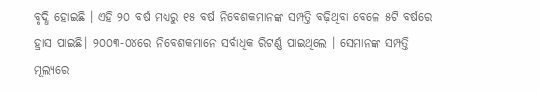ବୃଦ୍ଧି ହୋଇଛି । ଏହି ୨୦ ବର୍ଷ ମଧ୍ୟରୁ ୧୫ ବର୍ଷ ନିବେଶକମାନଙ୍କ ସମ୍ପତ୍ତି ବଢ଼ିଥିବା ବେଳେ ୫ଟି ବର୍ଷରେ ହ୍ରାସ ପାଇଛି। ୨୦୦୩-୦୪ରେ ନିବେଶକମାନେ ସର୍ବାଧିକ ରିଟର୍ଣ୍ଣ ପାଇଥିଲେ । ସେମାନଙ୍କ ସମ୍ପତ୍ତି ମୂଲ୍ୟରେ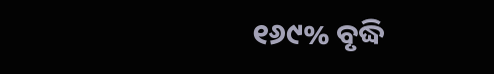୧୬୯% ବୃଦ୍ଧି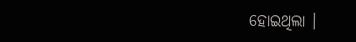ହୋଇଥିଲା ।